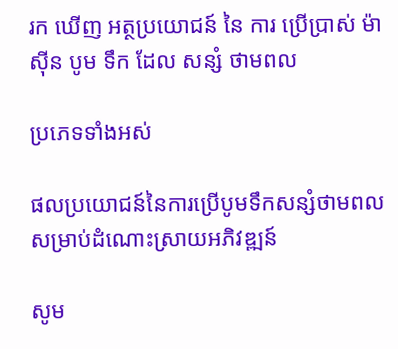រក ឃើញ អត្ថប្រយោជន៍ នៃ ការ ប្រើប្រាស់ ម៉ាស៊ីន បូម ទឹក ដែល សន្សំ ថាមពល

ប្រភេទទាំងអស់

ផលប្រយោជន៍នៃការប្រើបូមទឹកសន្សំថាមពលសម្រាប់ដំណោះស្រាយអភិវឌ្ឍន៍

សូម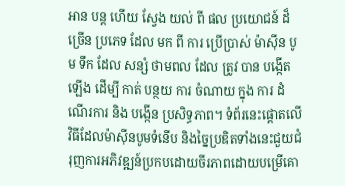អាន បន្ត ហើយ ស្វែង យល់ ពី ផល ប្រយោជន៍ ដ៏ ច្រើន ប្រភេទ ដែល មក ពី ការ ប្រើប្រាស់ ម៉ាស៊ីន បូម ទឹក ដែល សន្សំ ថាមពល ដែល ត្រូវ បាន បង្កើត ឡើង ដើម្បី កាត់ បន្ថយ ការ ចំណាយ ក្នុង ការ ដំណើរការ និង បង្កើន ប្រសិទ្ធភាព។ ទំព័រនេះផ្តោតលើវិធីដែលម៉ាស៊ីនបូមទំនើប និងច្នៃប្រឌិតទាំងនេះជួយជំរុញការអភិវឌ្ឍន៍ប្រកបដោយចីរភាពដោយបម្រើគោ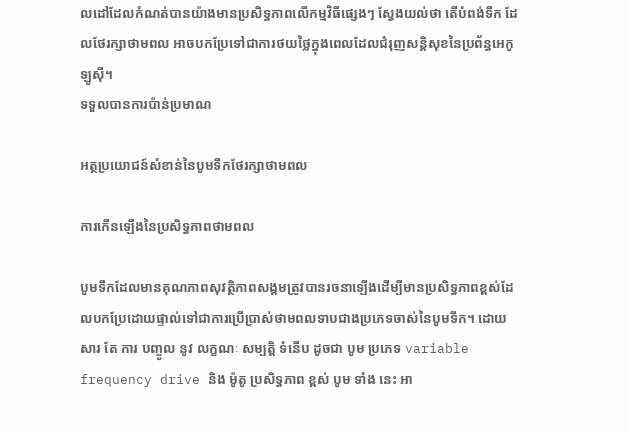លដៅដែលកំណត់បានយ៉ាងមានប្រសិទ្ធភាពលើកម្មវិធីផ្សេងៗ ស្វែងយល់ថា តើបំពង់ទឹក ដែលថែរក្សាថាមពល អាចបកប្រែទៅជាការថយថ្លៃក្នុងពេលដែលជំរុញសន្តិសុខនៃប្រព័ន្ធអេកូឡូស៊ី។
ទទួលបានការប៉ាន់ប្រមាណ

អត្ថប្រយោជន៍សំខាន់នៃបូមទឹកថែរក្សាថាមពល

ការកើនឡើងនៃប្រសិទ្ធភាពថាមពល

បូមទឹកដែលមានគុណភាពសុវត្ថិភាពសង្គមត្រូវបានរចនាឡើងដើម្បីមានប្រសិទ្ធភាពខ្ពស់ដែលបកប្រែដោយផ្ទាល់ទៅជាការប្រើប្រាស់ថាមពលទាបជាងប្រភេទចាស់នៃបូមទឹក។ ដោយ សារ តែ ការ បញ្ចូល នូវ លក្ខណៈ សម្បត្តិ ទំនើប ដូចជា បូម ប្រភេទ variable frequency drive និង ម៉ូតូ ប្រសិទ្ធភាព ខ្ពស់ បូម ទាំង នេះ អា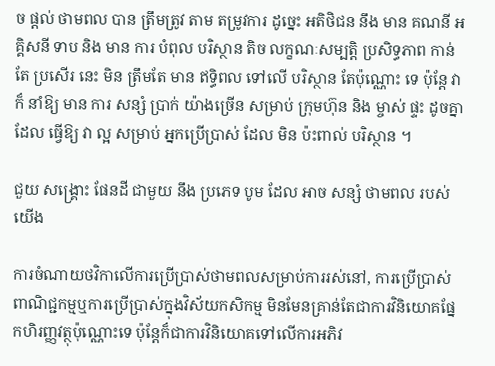ច ផ្តល់ ថាមពល បាន ត្រឹមត្រូវ តាម តម្រូវការ ដូច្នេះ អតិថិជន នឹង មាន គណនី អគ្គិសនី ទាប និង មាន ការ បំពុល បរិស្ថាន តិច លក្ខណៈសម្បត្តិ ប្រសិទ្ធភាព កាន់តែ ប្រសើរ នេះ មិន ត្រឹមតែ មាន ឥទ្ធិពល ទៅលើ បរិស្ថាន តែប៉ុណ្ណោះ ទេ ប៉ុន្តែ វា ក៏ នាំឱ្យ មាន ការ សន្សំ ប្រាក់ យ៉ាងច្រើន សម្រាប់ ក្រុមហ៊ុន និង ម្ចាស់ ផ្ទះ ដូចគ្នា ដែល ធ្វើឱ្យ វា ល្អ សម្រាប់ អ្នកប្រើប្រាស់ ដែល មិន ប៉ះពាល់ បរិស្ថាន ។

ជួយ សង្គ្រោះ ផែនដី ជាមួយ នឹង ប្រភេទ បូម ដែល អាច សន្សំ ថាមពល របស់ យើង

ការចំណាយថវិកាលើការប្រើប្រាស់ថាមពលសម្រាប់ការរស់នៅ, ការប្រើប្រាស់ពាណិជ្ជកម្មឬការប្រើប្រាស់ក្នុងវិស័យកសិកម្ម មិនមែនគ្រាន់តែជាការវិនិយោគផ្នែកហិរញ្ញវត្ថុប៉ុណ្ណោះទេ ប៉ុន្តែក៏ជាការវិនិយោគទៅលើការអភិវ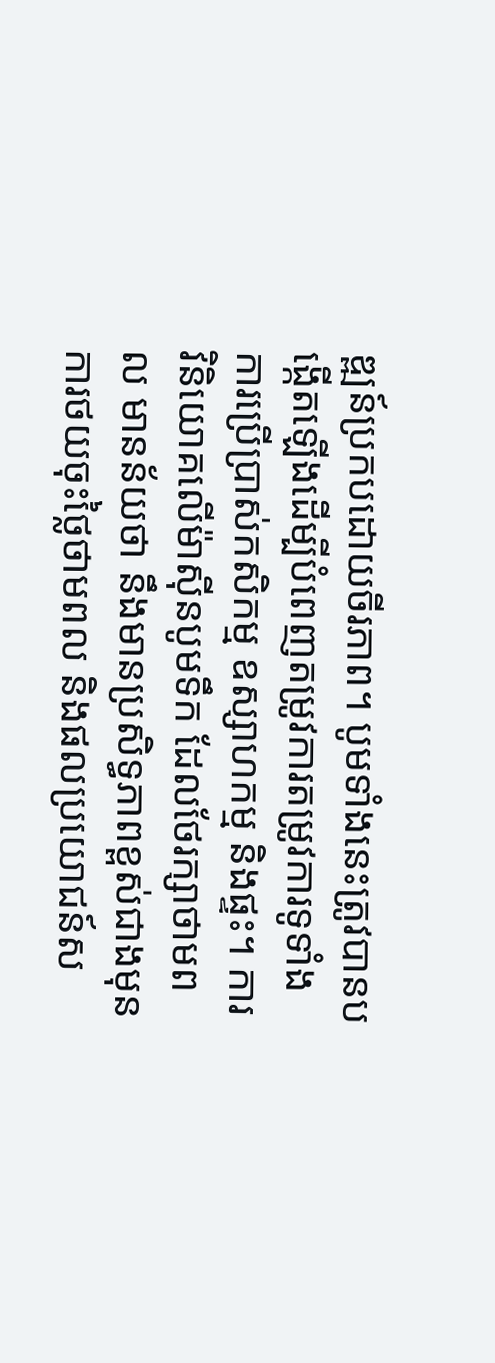ឌ្ឍន៍ប្រកបដោយចីរភាព។ បូមទាំងនេះត្រូវបានបង្កើតឡើងដើម្បីបំពេញតម្រូវការតម្រូវការទូទាំងការប្រើប្រាស់កសិកម្ម ឧស្សាហកម្ម និងផ្ទះ។ ការវិនិយោគលើម៉ាស៊ីនបូមទឹក ដែលថែរក្សាថាមពល មានន័យថា នឹងមានប្រសិទ្ធភាពខ្ពស់ជាងមុន ការថយចុះថ្លៃថាមពល និងផលប្រយោជន៍ស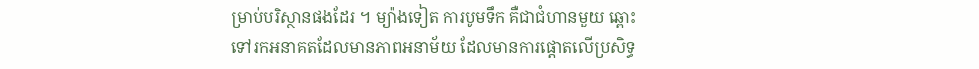ម្រាប់បរិស្ថានផងដែរ ។ ម្យ៉ាងទៀត ការបូមទឹក គឺជាជំហានមួយ ឆ្ពោះទៅរកអនាគតដែលមានភាពអនាម័យ ដែលមានការផ្តោតលើប្រសិទ្ធ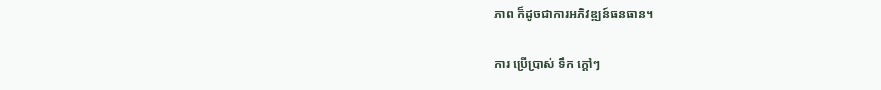ភាព ក៏ដូចជាការអភិវឌ្ឍន៍ធនធាន។

ការ ប្រើប្រាស់ ទឹក ក្តៅៗ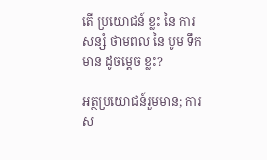តើ ប្រយោជន៍ ខ្លះ នៃ ការ សន្សំ ថាមពល នៃ បូម ទឹក មាន ដូចម្តេច ខ្លះ?

អត្ថប្រយោជន៍រួមមាន; ការស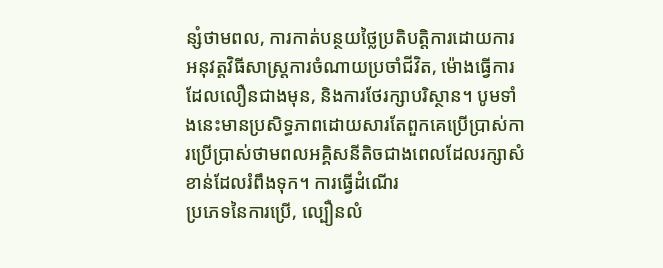ន្សំថាមពល, ការកាត់បន្ថយថ្លៃប្រតិបត្តិការដោយការអនុវត្តវិធីសាស្ត្រការចំណាយប្រចាំជីវិត, ម៉ោងធ្វើការដែលលឿនជាងមុន, និងការថែរក្សាបរិស្ថាន។ បូមទាំងនេះមានប្រសិទ្ធភាពដោយសារតែពួកគេប្រើប្រាស់ការប្រើប្រាស់ថាមពលអគ្គិសនីតិចជាងពេលដែលរក្សាសំខាន់ដែលរំពឹងទុក។ ការធ្វើដំណើរ
ប្រភេទនៃការប្រើ, ល្បឿនលំ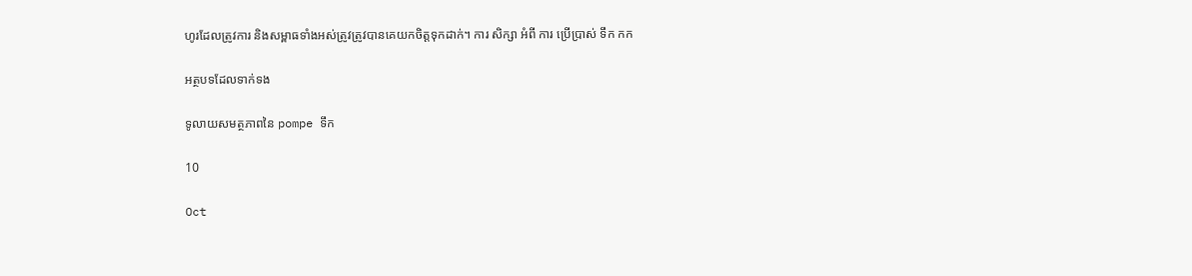ហូរដែលត្រូវការ និងសម្ពាធទាំងអស់ត្រូវត្រូវបានគេយកចិត្តទុកដាក់។ ការ សិក្សា អំពី ការ ប្រើប្រាស់ ទឹក កក

អត្ថបទដែលទាក់ទង

ទូលាយសមត្ថភាពនៃ pompe ទឹក

10

Oct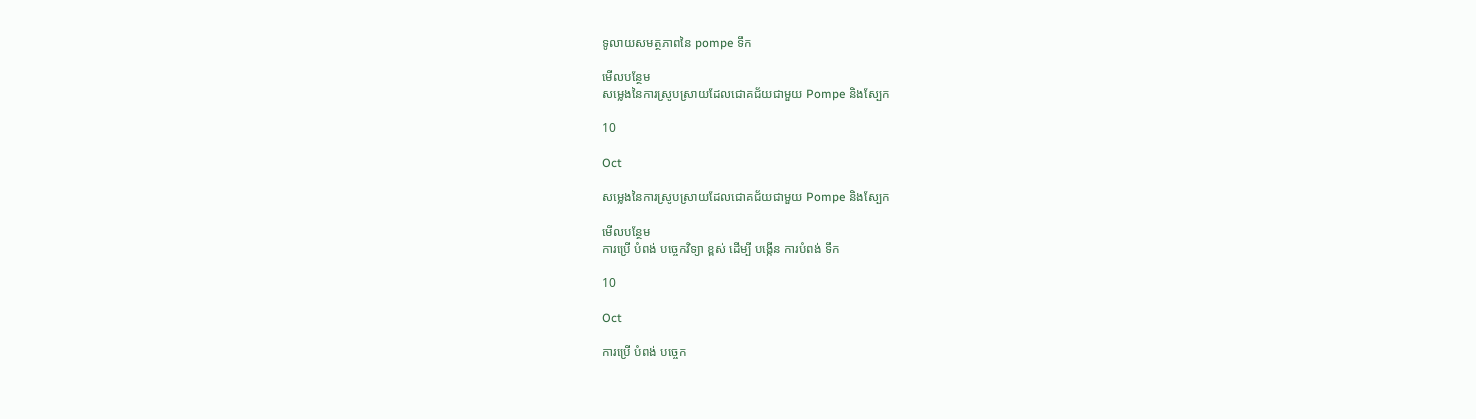ទូលាយសមត្ថភាពនៃ pompe ទឹក

មើលបន្ថែម
សម្លេងនៃការស្រូបស្រាយដែលជោគជ័យជាមួយ Pompe និងស្បែក

10

Oct

សម្លេងនៃការស្រូបស្រាយដែលជោគជ័យជាមួយ Pompe និងស្បែក

មើលបន្ថែម
ការប្រើ បំពង់ បច្ចេកវិទ្យា ខ្ពស់ ដើម្បី បង្កើន ការបំពង់ ទឹក

10

Oct

ការប្រើ បំពង់ បច្ចេក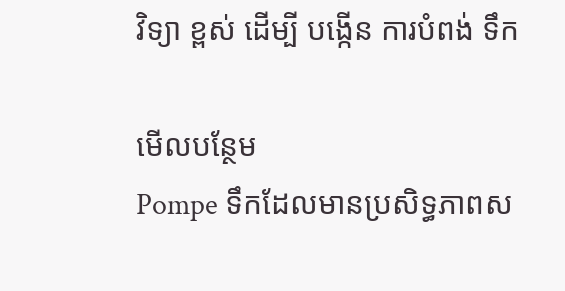វិទ្យា ខ្ពស់ ដើម្បី បង្កើន ការបំពង់ ទឹក

មើលបន្ថែម
Pompe ទឹកដែលមានប្រសិទ្ធភាពស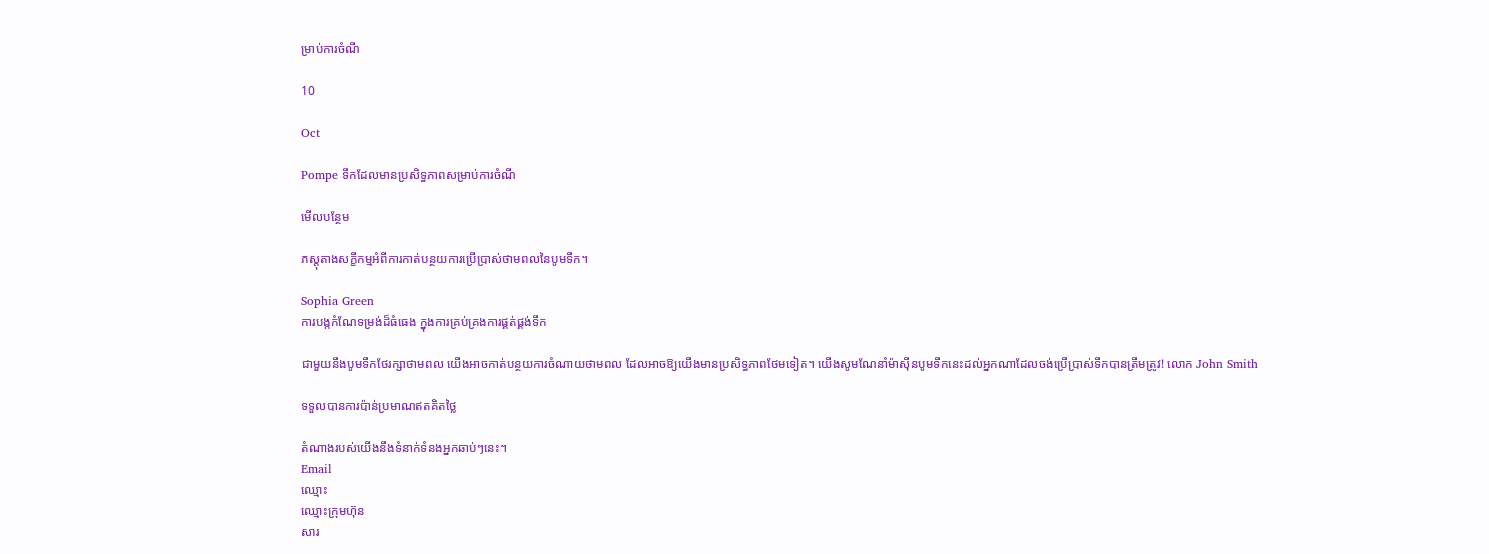ម្រាប់ការចំណី

10

Oct

Pompe ទឹកដែលមានប្រសិទ្ធភាពសម្រាប់ការចំណី

មើលបន្ថែម

ភស្តុតាងសក្ខីកម្មអំពីការកាត់បន្ថយការប្រើប្រាស់ថាមពលនៃបូមទឹក។

Sophia Green
ការបង្កកំណែទម្រង់ដ៏ធំធេង ក្នុងការគ្រប់គ្រងការផ្គត់ផ្គង់ទឹក

ជាមួយនឹងបូមទឹកថែរក្សាថាមពល យើងអាចកាត់បន្ថយការចំណាយថាមពល ដែលអាចឱ្យយើងមានប្រសិទ្ធភាពថែមទៀត។ យើងសូមណែនាំម៉ាស៊ីនបូមទឹកនេះដល់អ្នកណាដែលចង់ប្រើប្រាស់ទឹកបានត្រឹមត្រូវ! លោក John Smith

ទទួលបានការប៉ាន់ប្រមាណឥតគិតថ្លៃ

តំណាងរបស់យើងនឹងទំនាក់ទំនងអ្នកឆាប់ៗនេះ។
Email
ឈ្មោះ
ឈ្មោះក្រុមហ៊ុន
សារ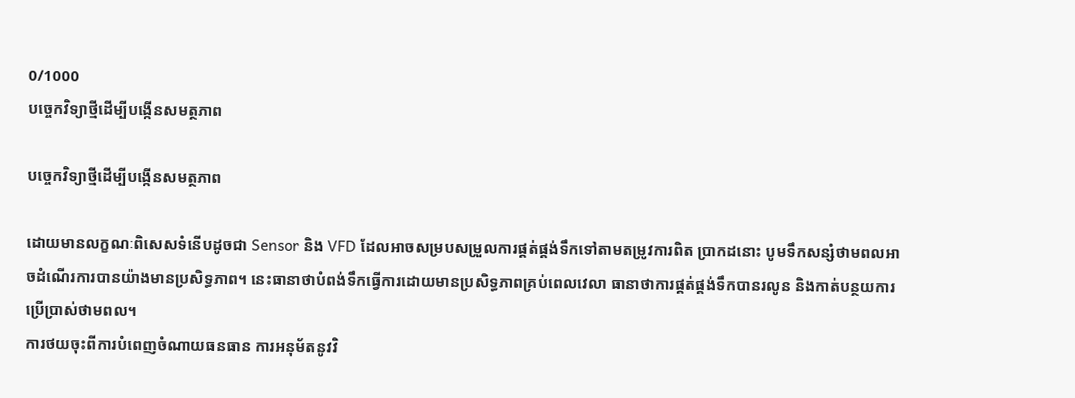0/1000
បច្ចេកវិទ្យាថ្មីដើម្បីបង្កើនសមត្ថភាព

បច្ចេកវិទ្យាថ្មីដើម្បីបង្កើនសមត្ថភាព

ដោយមានលក្ខណៈពិសេសទំនើបដូចជា Sensor និង VFD ដែលអាចសម្របសម្រួលការផ្គត់ផ្គង់ទឹកទៅតាមតម្រូវការពិត ប្រាកដនោះ បូមទឹកសន្សំថាមពលអាចដំណើរការបានយ៉ាងមានប្រសិទ្ធភាព។ នេះធានាថាបំពង់ទឹកធ្វើការដោយមានប្រសិទ្ធភាពគ្រប់ពេលវេលា ធានាថាការផ្គត់ផ្គង់ទឹកបានរលូន និងកាត់បន្ថយការប្រើប្រាស់ថាមពល។
ការថយចុះពីការបំពេញចំណាយធនធាន ការអនុម័តនូវវិ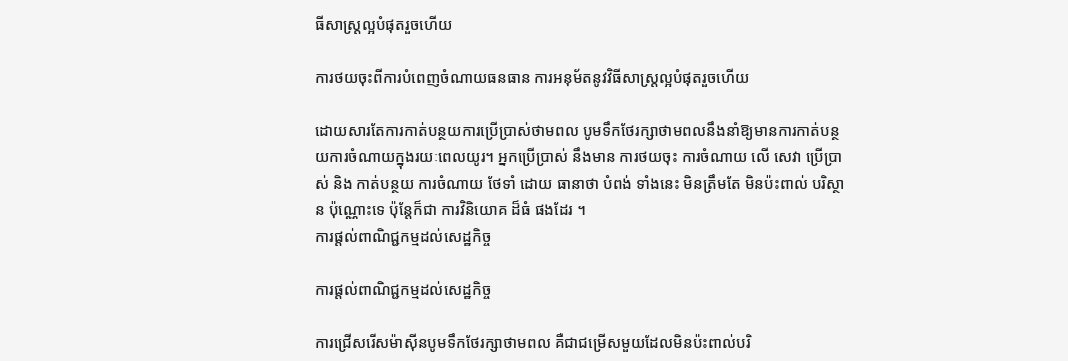ធីសាស្ត្រល្អបំផុតរួចហើយ

ការថយចុះពីការបំពេញចំណាយធនធាន ការអនុម័តនូវវិធីសាស្ត្រល្អបំផុតរួចហើយ

ដោយសារតែការកាត់បន្ថយការប្រើប្រាស់ថាមពល បូមទឹកថែរក្សាថាមពលនឹងនាំឱ្យមានការកាត់បន្ថយការចំណាយក្នុងរយៈពេលយូរ។ អ្នកប្រើប្រាស់ នឹងមាន ការថយចុះ ការចំណាយ លើ សេវា ប្រើប្រាស់ និង កាត់បន្ថយ ការចំណាយ ថែទាំ ដោយ ធានាថា បំពង់ ទាំងនេះ មិនត្រឹមតែ មិនប៉ះពាល់ បរិស្ថាន ប៉ុណ្ណោះទេ ប៉ុន្តែក៏ជា ការវិនិយោគ ដ៏ធំ ផងដែរ ។
ការផ្តល់ពាណិជ្ជកម្មដល់សេដ្ឋកិច្ច

ការផ្តល់ពាណិជ្ជកម្មដល់សេដ្ឋកិច្ច

ការជ្រើសរើសម៉ាស៊ីនបូមទឹកថែរក្សាថាមពល គឺជាជម្រើសមួយដែលមិនប៉ះពាល់បរិ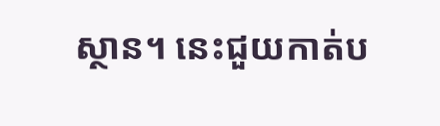ស្ថាន។ នេះជួយកាត់ប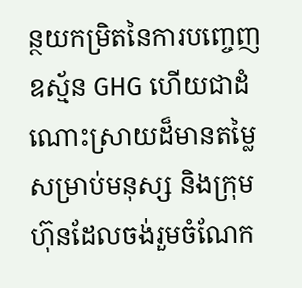ន្ថយកម្រិតនៃការបញ្ចេញឧស្ម័ន GHG ហើយជាដំណោះស្រាយដ៏មានតម្លៃសម្រាប់មនុស្ស និងក្រុមហ៊ុនដែលចង់រួមចំណែក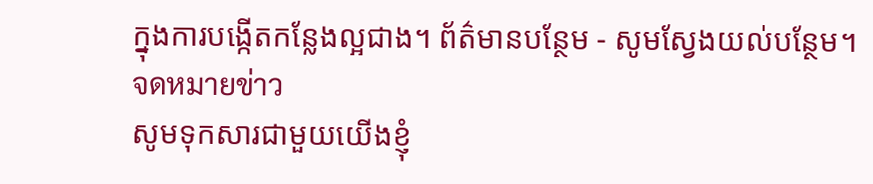ក្នុងការបង្កើតកន្លែងល្អជាង។ ព័ត៌មានបន្ថែម - សូមស្វែងយល់បន្ថែម។
จดหมายข่าว
សូមទុកសារជាមួយយើងខ្ញុំ